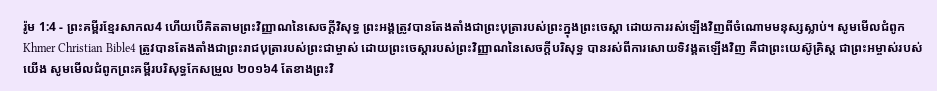រ៉ូម 1:4 - ព្រះគម្ពីរខ្មែរសាកល4 ហើយបើគិតតាមព្រះវិញ្ញាណនៃសេចក្ដីវិសុទ្ធ ព្រះអង្គត្រូវបានតែងតាំងជាព្រះបុត្រារបស់ព្រះក្នុងព្រះចេស្ដា ដោយការរស់ឡើងវិញពីចំណោមមនុស្សស្លាប់។ សូមមើលជំពូកKhmer Christian Bible4 ត្រូវបានតែងតាំងជាព្រះរាជបុត្រារបស់ព្រះជាម្ចាស់ ដោយព្រះចេស្ដារបស់ព្រះវិញ្ញាណនៃសេចក្ដីបរិសុទ្ធ បានរស់ពីការសោយទិវង្គតឡើងវិញ គឺជាព្រះយេស៊ូគ្រិស្ដ ជាព្រះអម្ចាស់របស់យើង សូមមើលជំពូកព្រះគម្ពីរបរិសុទ្ធកែសម្រួល ២០១៦4 តែខាងព្រះវិ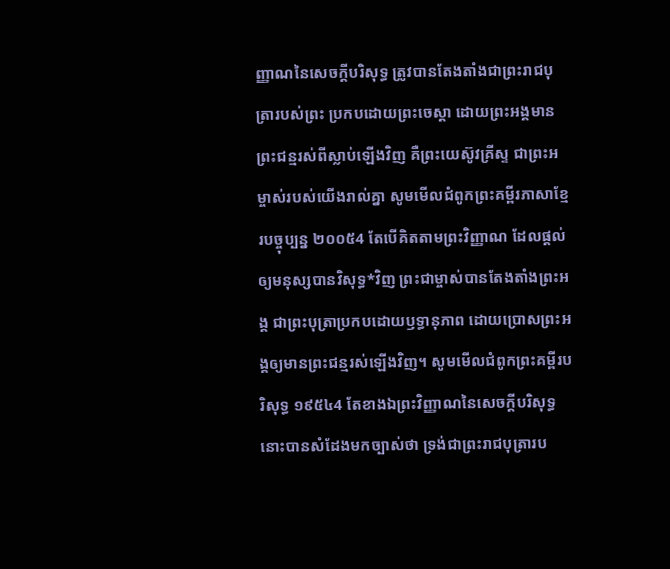ញ្ញាណនៃសេចក្ដីបរិសុទ្ធ ត្រូវបានតែងតាំងជាព្រះរាជបុត្រារបស់ព្រះ ប្រកបដោយព្រះចេស្តា ដោយព្រះអង្គមានព្រះជន្មរស់ពីស្លាប់ឡើងវិញ គឺព្រះយេស៊ូវគ្រីស្ទ ជាព្រះអម្ចាស់របស់យើងរាល់គ្នា សូមមើលជំពូកព្រះគម្ពីរភាសាខ្មែរបច្ចុប្បន្ន ២០០៥4 តែបើគិតតាមព្រះវិញ្ញាណ ដែលផ្ដល់ឲ្យមនុស្សបានវិសុទ្ធ*វិញ ព្រះជាម្ចាស់បានតែងតាំងព្រះអង្គ ជាព្រះបុត្រាប្រកបដោយឫទ្ធានុភាព ដោយប្រោសព្រះអង្គឲ្យមានព្រះជន្មរស់ឡើងវិញ។ សូមមើលជំពូកព្រះគម្ពីរបរិសុទ្ធ ១៩៥៤4 តែខាងឯព្រះវិញ្ញាណនៃសេចក្ដីបរិសុទ្ធ នោះបានសំដែងមកច្បាស់ថា ទ្រង់ជាព្រះរាជបុត្រារប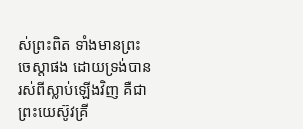ស់ព្រះពិត ទាំងមានព្រះចេស្តាផង ដោយទ្រង់បានរស់ពីស្លាប់ឡើងវិញ គឺជាព្រះយេស៊ូវគ្រី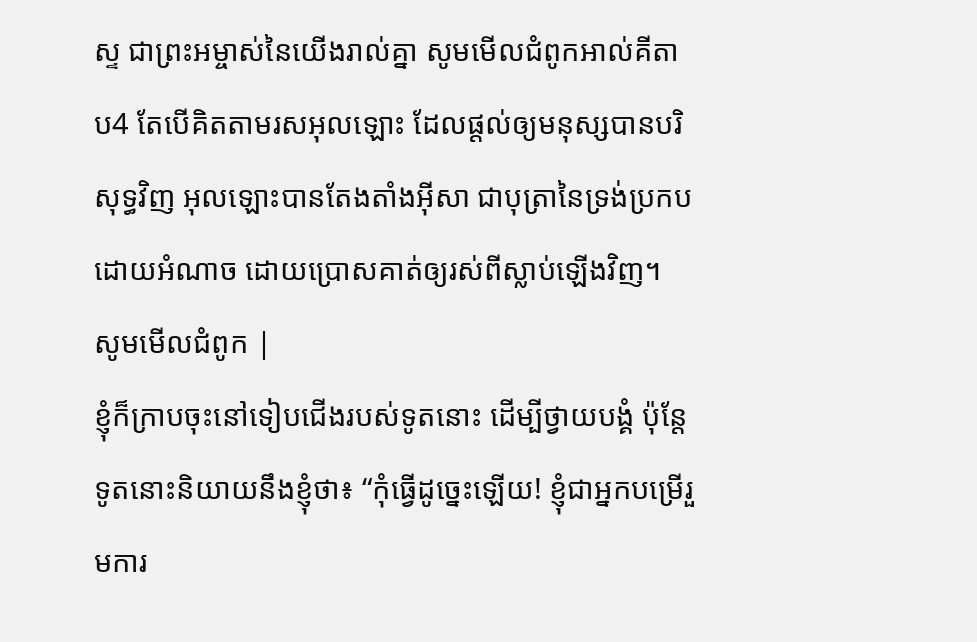ស្ទ ជាព្រះអម្ចាស់នៃយើងរាល់គ្នា សូមមើលជំពូកអាល់គីតាប4 តែបើគិតតាមរសអុលឡោះ ដែលផ្ដល់ឲ្យមនុស្សបានបរិសុទ្ធវិញ អុលឡោះបានតែងតាំងអ៊ីសា ជាបុត្រានៃទ្រង់ប្រកបដោយអំណាច ដោយប្រោសគាត់ឲ្យរស់ពីស្លាប់ឡើងវិញ។ សូមមើលជំពូក |
ខ្ញុំក៏ក្រាបចុះនៅទៀបជើងរបស់ទូតនោះ ដើម្បីថ្វាយបង្គំ ប៉ុន្តែទូតនោះនិយាយនឹងខ្ញុំថា៖ “កុំធ្វើដូច្នេះឡើយ! ខ្ញុំជាអ្នកបម្រើរួមការ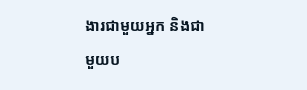ងារជាមួយអ្នក និងជាមួយប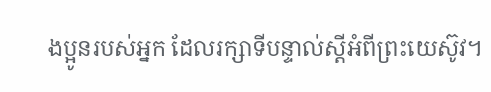ងប្អូនរបស់អ្នក ដែលរក្សាទីបន្ទាល់ស្ដីអំពីព្រះយេស៊ូវ។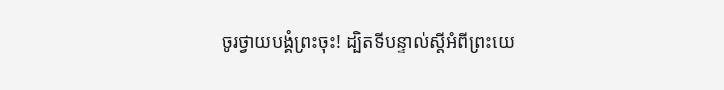ចូរថ្វាយបង្គំព្រះចុះ! ដ្បិតទីបន្ទាល់ស្ដីអំពីព្រះយេ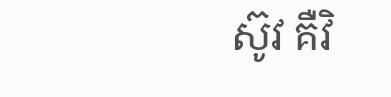ស៊ូវ គឺវិ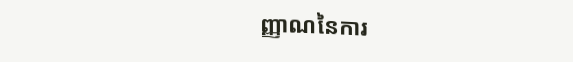ញ្ញាណនៃការ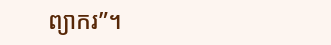ព្យាករ”។